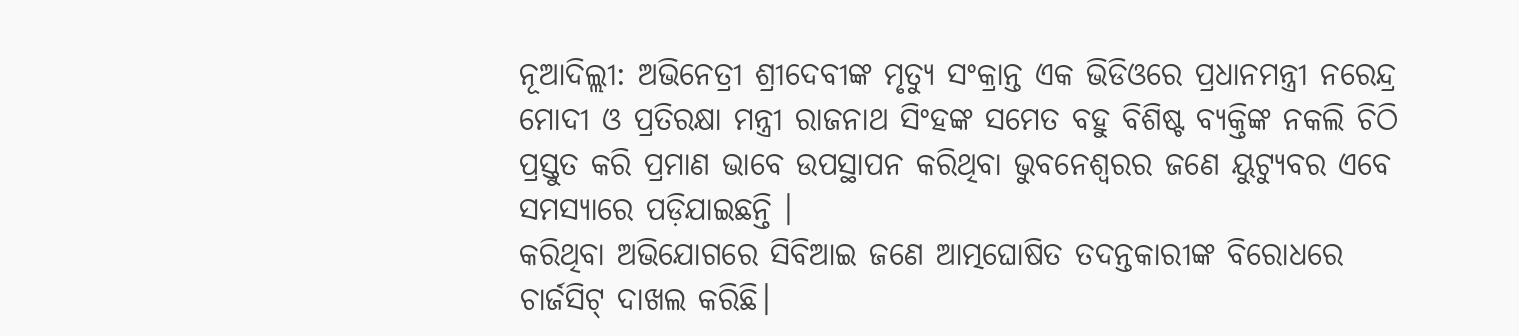ନୂଆଦିଲ୍ଲୀ: ଅଭିନେତ୍ରୀ ଶ୍ରୀଦେବୀଙ୍କ ମୃତ୍ୟୁ ସଂକ୍ରାନ୍ତ ଏକ ଭିଡିଓରେ ପ୍ରଧାନମନ୍ତ୍ରୀ ନରେନ୍ଦ୍ର ମୋଦୀ ଓ ପ୍ରତିରକ୍ଷା ମନ୍ତ୍ରୀ ରାଜନାଥ ସିଂହଙ୍କ ସମେତ ବହୁ ବିଶିଷ୍ଟ ବ୍ୟକ୍ତିଙ୍କ ନକଲି ଚିଠି ପ୍ରସ୍ତୁତ କରି ପ୍ରମାଣ ଭାବେ ଉପସ୍ଥାପନ କରିଥିବା ଭୁବନେଶ୍ବରର ଜଣେ ୟୁଟ୍ୟୁବର ଏବେ ସମସ୍ୟାରେ ପଡ଼ିଯାଇଛନ୍ତି ।
କରିଥିବା ଅଭିଯୋଗରେ ସିବିଆଇ ଜଣେ ଆତ୍ମଘୋଷିତ ତଦନ୍ତକାରୀଙ୍କ ବିରୋଧରେ ଚାର୍ଜସିଟ୍ ଦାଖଲ କରିଛି।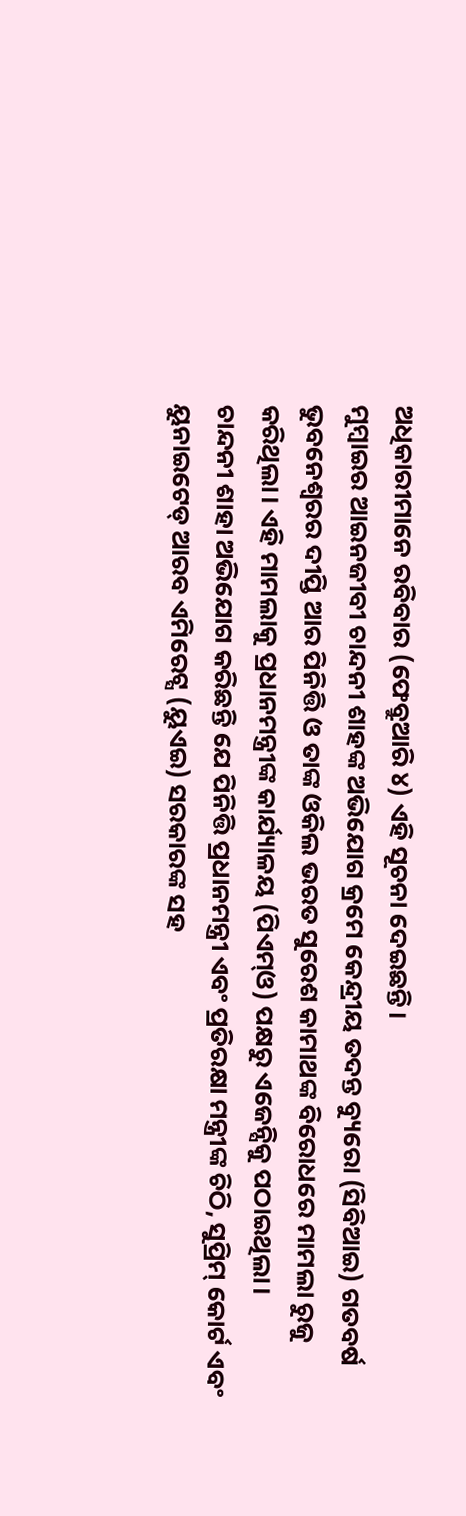ଅଧିକାରୀମାନେ ରବିବାର (ଫେବ୍ରୁଆରି ୪) ଏହି ସୂଚନା ଦେଇଛନ୍ତି।
ମୁମ୍ବାଇର ଆଇନଜୀବୀ ଚାନ୍ଦନୀ ଶାହଙ୍କ ଅଭିଯୋଗ କ୍ରମେ କେନ୍ଦ୍ରୀୟ ତଦନ୍ତ ବ୍ୟୁରୋ (ସିବିଆଇ) ଗତବର୍ଷ ଭୁବନେଶ୍ୱରର ଦୀପ୍ତି ଆର ପିନିତ୍ତି ଓ ତାଙ୍କ ଓକିଲ ଭରତ ସୁରେଶ କାମାଥଙ୍କ ବିରୋଧରେ ମାମଲା ରୁଜୁ କରିଥିଲା। ଏହି ମାମଲାକୁ ପ୍ରଧାନମନ୍ତ୍ରୀଙ୍କ କାର୍ଯ୍ୟାଳୟ (ପିଏମ୍ଓ) ପକ୍ଷରୁ ଏଜେନ୍ସିକୁ ପଠାଇଥିଲା।
ଚାନ୍ଦନୀ ଶାହା ଅଭିଯୋଗ କରିଛନ୍ତି ଯେ ପିନିତ୍ତି ପ୍ରଧାନମନ୍ତ୍ରୀ ଏବଂ ପ୍ରତିରକ୍ଷା ମନ୍ତ୍ରୀଙ୍କ ଚିଠି, ସୁପ୍ରିମ୍ କୋର୍ଟ ଏବଂ ୟୁନାଇଟେଡ୍ ଆରବ ଏମିରେଟ୍ସ (ୟୁଏଇ) ସରକାରଙ୍କ ସହ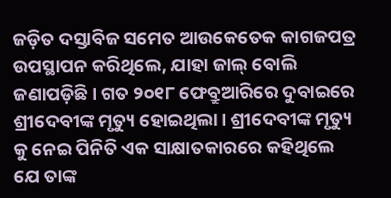ଜଡ଼ିତ ଦସ୍ତାବିଜ ସମେତ ଆଉକେତେକ କାଗଜପତ୍ର ଉପସ୍ଥାପନ କରିଥିଲେ, ଯାହା ଜାଲ୍ ବୋଲି ଜଣାପଡ଼ିଛି। ଗତ ୨୦୧୮ ଫେବ୍ରୁଆରିରେ ଦୁବାଇରେ ଶ୍ରୀଦେବୀଙ୍କ ମୃତ୍ୟୁ ହୋଇଥିଲା। ଶ୍ରୀଦେବୀଙ୍କ ମୃତ୍ୟୁ କୁ ନେଇ ପିନିତି ଏକ ସାକ୍ଷାତକାରରେ କହିଥିଲେ ଯେ ତାଙ୍କ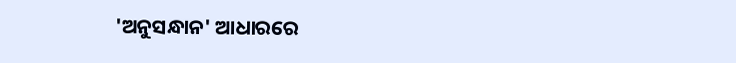'ଅନୁସନ୍ଧାନ' ଆଧାରରେ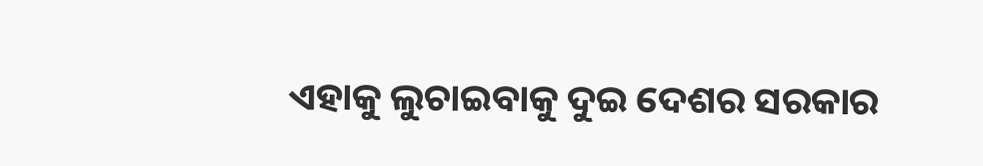ଏହାକୁ ଲୁଚାଇବାକୁ ଦୁଇ ଦେଶର ସରକାର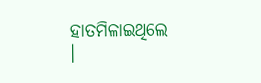ହାତମିଳାଇଥିଲେ ।